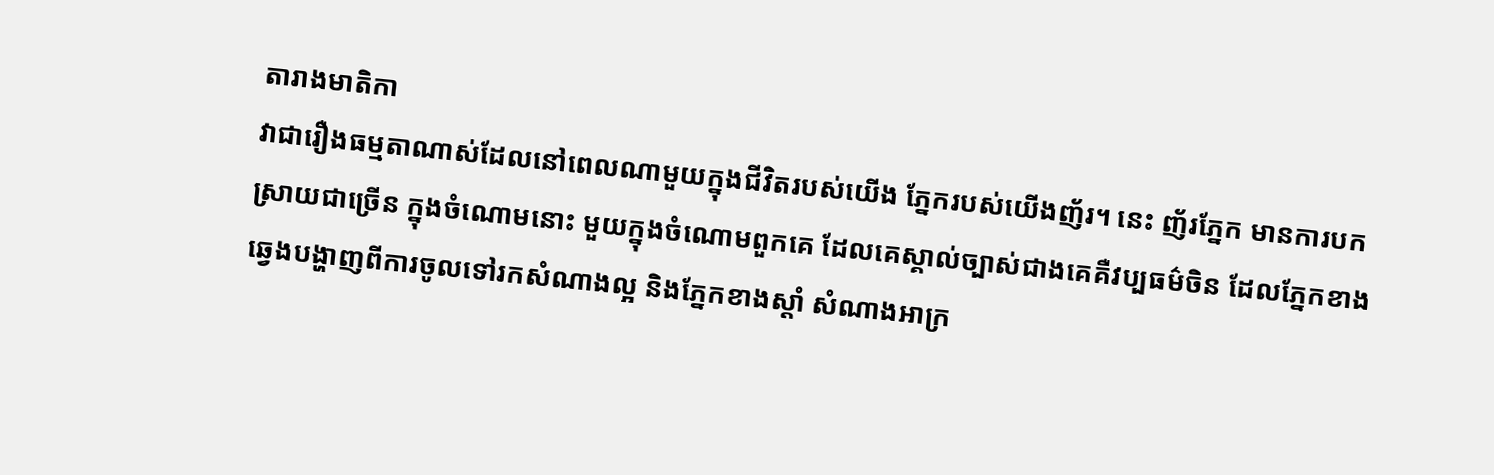តារាងមាតិកា
វាជារឿងធម្មតាណាស់ដែលនៅពេលណាមួយក្នុងជីវិតរបស់យើង ភ្នែករបស់យើងញ័រ។ នេះ ញ័រភ្នែក មានការបកស្រាយជាច្រើន ក្នុងចំណោមនោះ មួយក្នុងចំណោមពួកគេ ដែលគេស្គាល់ច្បាស់ជាងគេគឺវប្បធម៌ចិន ដែលភ្នែកខាងឆ្វេងបង្ហាញពីការចូលទៅរកសំណាងល្អ និងភ្នែកខាងស្តាំ សំណាងអាក្រ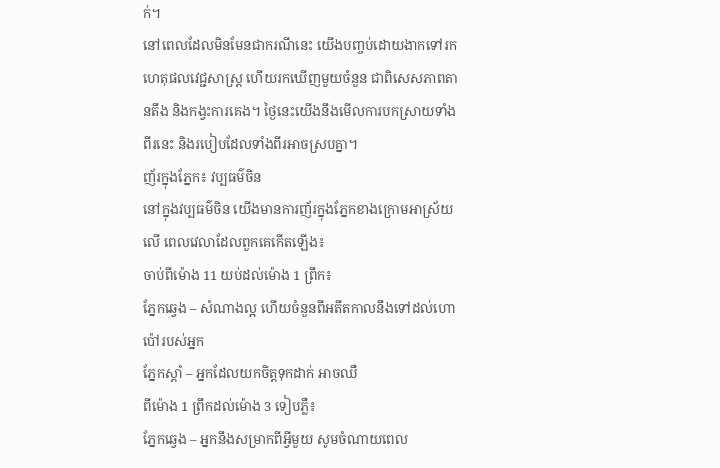ក់។
នៅពេលដែលមិនមែនជាករណីនេះ យើងបញ្ចប់ដោយងាកទៅរកហេតុផលវេជ្ជសាស្រ្ត ហើយរកឃើញមួយចំនួន ជាពិសេសភាពតានតឹង និងកង្វះការគេង។ ថ្ងៃនេះយើងនឹងមើលការបកស្រាយទាំងពីរនេះ និងរបៀបដែលទាំងពីរអាចស្របគ្នា។
ញ័រក្នុងភ្នែក៖ វប្បធម៌ចិន
នៅក្នុងវប្បធម៌ចិន យើងមានការញ័រក្នុងភ្នែកខាងក្រោមអាស្រ័យលើ ពេលវេលាដែលពួកគេកើតឡើង៖
ចាប់ពីម៉ោង 11 យប់ដល់ម៉ោង 1 ព្រឹក៖
ភ្នែកឆ្វេង – សំណាងល្អ ហើយចំនួនពីអតីតកាលនឹងទៅដល់ហោប៉ៅរបស់អ្នក
ភ្នែកស្តាំ – អ្នកដែលយកចិត្តទុកដាក់ អាចឈឺ
ពីម៉ោង 1 ព្រឹកដល់ម៉ោង 3 ទៀបភ្លឺ៖
ភ្នែកឆ្វេង – អ្នកនឹងសម្រាកពីអ្វីមួយ សូមចំណាយពេល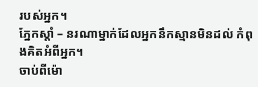របស់អ្នក។
ភ្នែកស្តាំ – នរណាម្នាក់ដែលអ្នកនឹកស្មានមិនដល់ កំពុងគិតអំពីអ្នក។
ចាប់ពីម៉ោ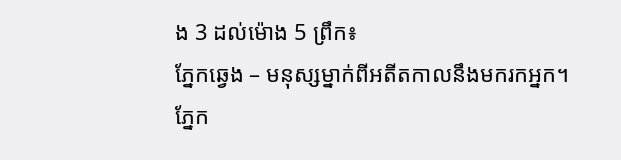ង 3 ដល់ម៉ោង 5 ព្រឹក៖
ភ្នែកឆ្វេង – មនុស្សម្នាក់ពីអតីតកាលនឹងមករកអ្នក។
ភ្នែក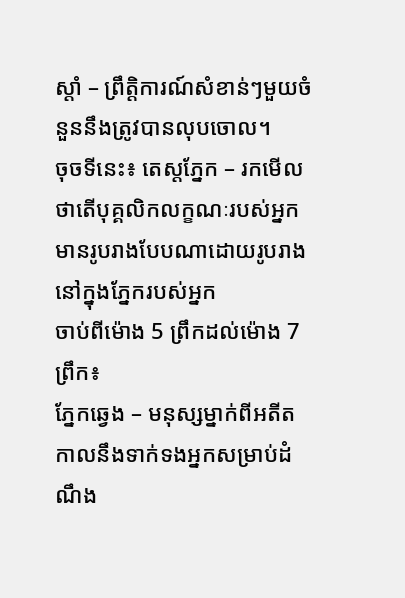ស្តាំ – ព្រឹត្តិការណ៍សំខាន់ៗមួយចំនួននឹងត្រូវបានលុបចោល។
ចុចទីនេះ៖ តេស្តភ្នែក – រកមើលថាតើបុគ្គលិកលក្ខណៈរបស់អ្នកមានរូបរាងបែបណាដោយរូបរាងនៅក្នុងភ្នែករបស់អ្នក
ចាប់ពីម៉ោង 5 ព្រឹកដល់ម៉ោង 7 ព្រឹក៖
ភ្នែកឆ្វេង – មនុស្សម្នាក់ពីអតីតកាលនឹងទាក់ទងអ្នកសម្រាប់ដំណឹង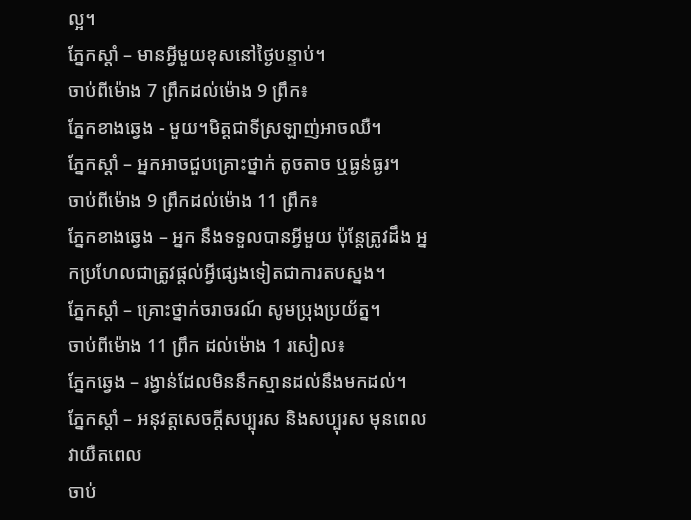ល្អ។
ភ្នែកស្តាំ – មានអ្វីមួយខុសនៅថ្ងៃបន្ទាប់។
ចាប់ពីម៉ោង 7 ព្រឹកដល់ម៉ោង 9 ព្រឹក៖
ភ្នែកខាងឆ្វេង - មួយ។មិត្តជាទីស្រឡាញ់អាចឈឺ។
ភ្នែកស្តាំ – អ្នកអាចជួបគ្រោះថ្នាក់ តូចតាច ឬធ្ងន់ធ្ងរ។
ចាប់ពីម៉ោង 9 ព្រឹកដល់ម៉ោង 11 ព្រឹក៖
ភ្នែកខាងឆ្វេង – អ្នក នឹងទទួលបានអ្វីមួយ ប៉ុន្តែត្រូវដឹង អ្នកប្រហែលជាត្រូវផ្តល់អ្វីផ្សេងទៀតជាការតបស្នង។
ភ្នែកស្តាំ – គ្រោះថ្នាក់ចរាចរណ៍ សូមប្រុងប្រយ័ត្ន។
ចាប់ពីម៉ោង 11 ព្រឹក ដល់ម៉ោង 1 រសៀល៖
ភ្នែកឆ្វេង – រង្វាន់ដែលមិននឹកស្មានដល់នឹងមកដល់។
ភ្នែកស្តាំ – អនុវត្តសេចក្តីសប្បុរស និងសប្បុរស មុនពេលវាយឺតពេល
ចាប់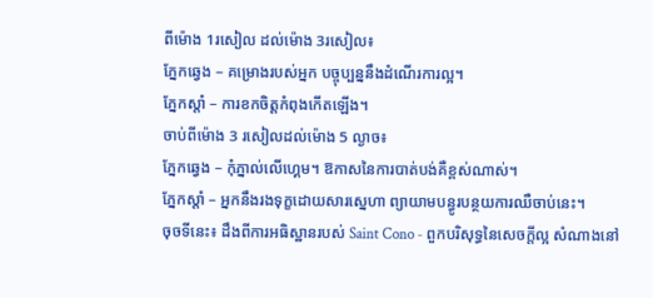ពីម៉ោង 1រសៀល ដល់ម៉ោង 3រសៀល៖
ភ្នែកឆ្វេង – គម្រោងរបស់អ្នក បច្ចុប្បន្ននឹងដំណើរការល្អ។
ភ្នែកស្តាំ – ការខកចិត្តកំពុងកើតឡើង។
ចាប់ពីម៉ោង 3 រសៀលដល់ម៉ោង 5 ល្ងាច៖
ភ្នែកឆ្វេង – កុំភ្នាល់លើហ្គេម។ ឱកាសនៃការបាត់បង់គឺខ្ពស់ណាស់។
ភ្នែកស្តាំ – អ្នកនឹងរងទុក្ខដោយសារស្នេហា ព្យាយាមបន្ធូរបន្ថយការឈឺចាប់នេះ។
ចុចទីនេះ៖ ដឹងពីការអធិស្ឋានរបស់ Saint Cono - ពួកបរិសុទ្ធនៃសេចក្តីល្អ សំណាងនៅ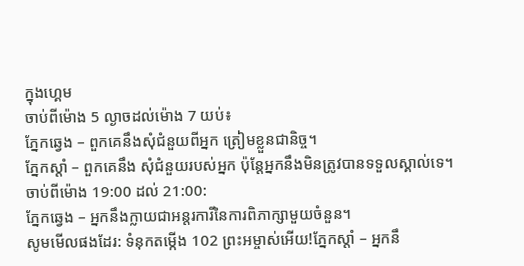ក្នុងហ្គេម
ចាប់ពីម៉ោង 5 ល្ងាចដល់ម៉ោង 7 យប់៖
ភ្នែកឆ្វេង – ពួកគេនឹងសុំជំនួយពីអ្នក ត្រៀមខ្លួនជានិច្ច។
ភ្នែកស្តាំ – ពួកគេនឹង សុំជំនួយរបស់អ្នក ប៉ុន្តែអ្នកនឹងមិនត្រូវបានទទួលស្គាល់ទេ។
ចាប់ពីម៉ោង 19:00 ដល់ 21:00:
ភ្នែកឆ្វេង – អ្នកនឹងក្លាយជាអន្តរការីនៃការពិភាក្សាមួយចំនួន។
សូមមើលផងដែរ: ទំនុកតម្កើង 102 ព្រះអម្ចាស់អើយ!ភ្នែកស្តាំ – អ្នកនឹ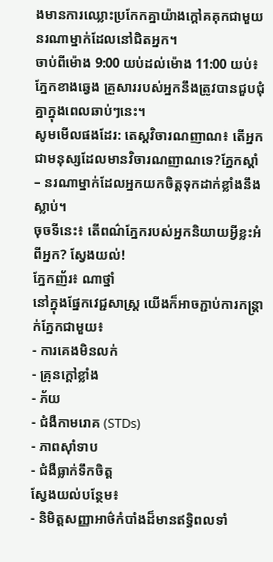ងមានការឈ្លោះប្រកែកគ្នាយ៉ាងក្តៅគគុកជាមួយនរណាម្នាក់ដែលនៅជិតអ្នក។
ចាប់ពីម៉ោង 9:00 យប់ដល់ម៉ោង 11:00 យប់៖
ភ្នែកខាងឆ្វេង គ្រួសាររបស់អ្នកនឹងត្រូវបានជួបជុំគ្នាក្នុងពេលឆាប់ៗនេះ។
សូមមើលផងដែរ: តេស្តវិចារណញាណ៖ តើអ្នកជាមនុស្សដែលមានវិចារណញាណទេ?ភ្នែកស្តាំ – នរណាម្នាក់ដែលអ្នកយកចិត្តទុកដាក់ខ្លាំងនឹងស្លាប់។
ចុចទីនេះ៖ តើពណ៌ភ្នែករបស់អ្នកនិយាយអ្វីខ្លះអំពីអ្នក? ស្វែងយល់!
ភ្នែកញ័រ៖ ណាថ្នាំ
នៅក្នុងផ្នែកវេជ្ជសាស្ត្រ យើងក៏អាចភ្ជាប់ការកន្ត្រាក់ភ្នែកជាមួយ៖
- ការគេងមិនលក់
- គ្រុនក្តៅខ្លាំង
- ភ័យ
- ជំងឺកាមរោគ (STDs)
- ភាពស៊ាំទាប
- ជំងឺធ្លាក់ទឹកចិត្ត
ស្វែងយល់បន្ថែម៖
- និមិត្តសញ្ញាអាថ៌កំបាំងដ៏មានឥទ្ធិពលទាំ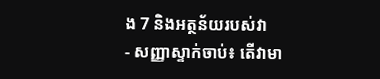ង 7 និងអត្ថន័យរបស់វា
- សញ្ញាស្ទាក់ចាប់៖ តើវាមា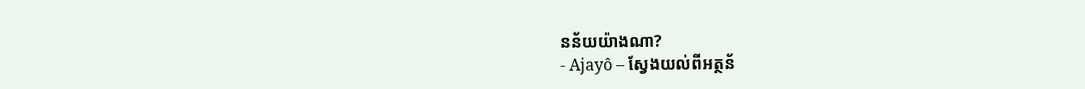នន័យយ៉ាងណា?
- Ajayô – ស្វែងយល់ពីអត្ថន័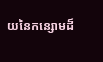យនៃកន្សោមដ៏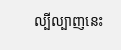ល្បីល្បាញនេះ